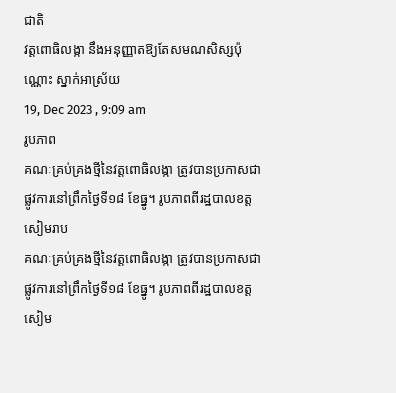ជាតិ
វត្តពោធិលង្កា នឹងអនុញ្ញាតឱ្យតែសមណសិស្សប៉ុណ្ណោះ ស្នាក់អាស្រ័យ
19, Dec 2023 , 9:09 am
រូបភាព
គណៈគ្រប់គ្រងថ្មីនៃវត្តពោធិលង្កា ត្រូវបានប្រកាសជាផ្លូវការនៅព្រឹកថ្ងៃទី១៨ ខែធ្នូ។ រូបភាពពីរដ្ឋបាលខត្តសៀមរាប
គណៈគ្រប់គ្រងថ្មីនៃវត្តពោធិលង្កា ត្រូវបានប្រកាសជាផ្លូវការនៅព្រឹកថ្ងៃទី១៨ ខែធ្នូ។ រូបភាពពីរដ្ឋបាលខត្តសៀម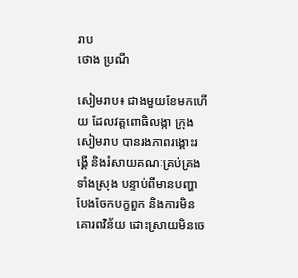រាប
ថោង ប្រណី

សៀមរាប៖ ជាងមួយខែមកហើយ ដែលវត្តពោធិលង្កា ក្រុងសៀមរាប បានរងភាពរង្គោះរង្គើ និងរំសាយគណៈគ្រប់គ្រងទាំងស្រុង បន្ទាប់ពីមានបញ្ហាបែងចែកបក្ខពួក និងការមិនគោរពវិន័យ ដោះស្រាយមិនចេ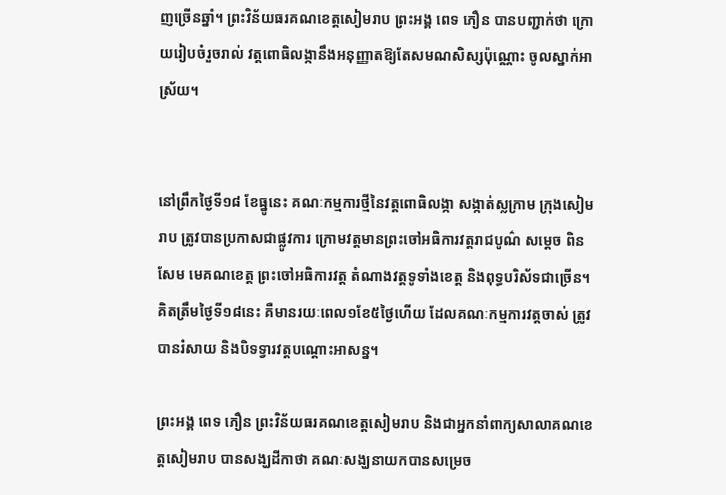ញច្រើនឆ្នាំ។ ព្រះវិន័យធរគណខេត្តសៀមរាប ព្រះអង្គ ពេទ ភឿន បានបញ្ជាក់ថា ក្រោយរៀបចំរួចរាល់ វត្តពោធិលង្កានឹងអនុញ្ញាតឱ្យតែសមណសិស្សប៉ុណ្ណោះ ចូលស្នាក់អាស្រ័យ។


នៅព្រឹកថ្ងៃទី១៨ ខែធ្នូនេះ គណៈកម្មការថ្មីនៃវត្តពោធិលង្កា សង្កាត់ស្លក្រាម ក្រុងសៀមរាប ត្រូវបានប្រកាសជាផ្លូវការ ក្រោមវត្តមានព្រះចៅអធិការវត្តរាជបូណ៌ សម្ដេច ពិន សែម មេគណខេត្ត ព្រះចៅអធិការវត្ត តំណាងវត្តទូទាំងខេត្ត និងពុទ្ធបរិស័ទជាច្រើន។ គិតត្រឹមថ្ងៃទី១៨នេះ គឺមានរយៈពេល១ខែ៥ថ្ងៃហើយ ដែលគណៈកម្មការវត្តចាស់ ត្រូវបានរំសាយ និងបិទទ្វារវត្តបណ្ដោះអាសន្ន។

ព្រះអង្គ ពេទ ភឿន ព្រះវិន័យធរគណខេត្តសៀមរាប និងជាអ្នកនាំពាក្យសាលាគណខេត្តសៀមរាប បានសង្ឃដីកាថា គណៈសង្ឃនាយកបានសម្រេច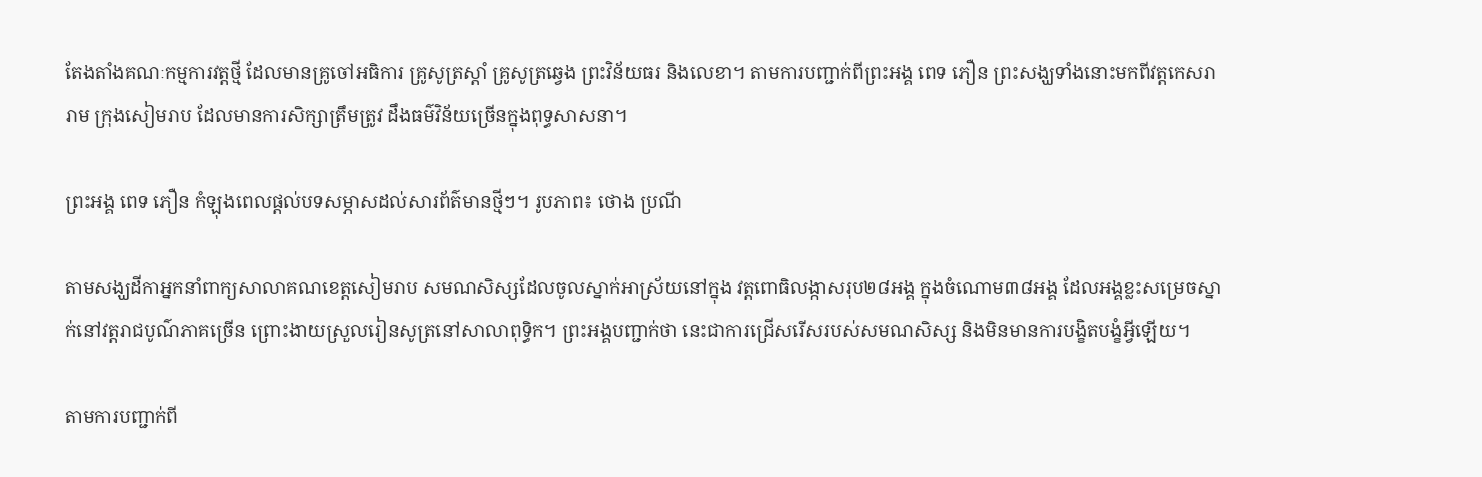តែងតាំងគណៈកម្មការវត្តថ្មី ដែលមានគ្រូចៅអធិការ គ្រូសូត្រស្ដាំ គ្រូសូត្រឆ្វេង ព្រះវិន័យធរ និងលេខា។ តាមការបញ្ជាក់ពីព្រះអង្គ ពេទ ភឿន ព្រះសង្ឃទាំងនោះមកពីវត្តកេសរារាម ក្រុងសៀមរាប ដែលមានការសិក្សាត្រឹមត្រូវ ដឹងធម៌វិន័យច្រើនក្នុងពុទ្ធសាសនា។

ព្រះអង្គ ពេទ ភឿន កំឡុងពេលផ្តល់បទសម្ភាសដល់សារព័ត៌មានថ្មីៗ។ រូបភាព៖ ថោង ប្រណី

តាមសង្ឃដីកាអ្នកនាំពាក្យសាលាគណខេត្តសៀមរាប សមណសិស្សដែលចូលស្នាក់អាស្រ័យនៅក្នុង វត្តពោធិលង្កាសរុប២៨អង្គ ក្នុងចំណោម៣៨អង្គ ដែលអង្គខ្លះសម្រេចស្នាក់នៅវត្តរាជបូណ៌ភាគច្រើន ព្រោះងាយស្រួលរៀនសូត្រនៅសាលាពុទ្ធិក។ ព្រះអង្គបញ្ជាក់ថា នេះជាការជ្រើសរើសរបស់សមណសិស្ស និងមិនមានការបង្ខិតបង្ខំអ្វីឡើយ។

តាមការបញ្ជាក់ពី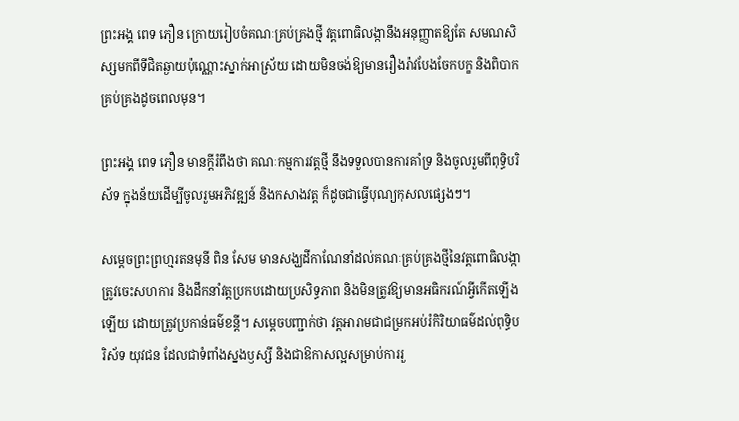ព្រះអង្គ ពេទ ភឿន ក្រោយរៀបចំគណៈគ្រប់គ្រងថ្មី វត្តពោធិលង្កានឹងអនុញ្ញាតឱ្យតែ សមណសិស្សមកពីទីជិតឆ្ងាយប៉ុណ្ណោះស្នាក់អាស្រ័យ ដោយមិនចង់ឱ្យមានរឿងរ៉ាវបែងចែកបក្ខ និងពិបាកគ្រប់គ្រងដូចពេលមុន។

ព្រះអង្គ ពេទ ភឿន មានក្ដីរំពឹងថា គណៈកម្មការវត្តថ្មី នឹងទទួលបានការគាំទ្រ និងចូលរួមពីពុទ្ធិបរិស័ទ ក្នុងន័យដើម្បីចូលរួមអភិវឌ្ឍន៍ និងកសាងវត្ត ក៏ដូចជាធ្វើបុណ្យកុសលផ្សេងៗ។

សម្ដេចព្រះព្រហ្មរតនមុនី ពិន សែម មានសង្ឃដីកាណែនាំដល់គណៈគ្រប់គ្រងថ្មីនៃវត្តពោធិលង្កា ត្រូវចេះសហការ និងដឹកនាំវត្តប្រកបដោយប្រសិទ្ធភាព និងមិនត្រូវឱ្យមានអធិករណ៍អ្វីកើតឡើងឡើយ ដោយត្រូវប្រកាន់ធម៌ខន្ដី។ សម្ដេចបញ្ជាក់ថា វត្តអារាមជាជម្រកអប់រំកិរិយាធម៌ដល់ពុទ្ធិបរិស័ទ យុវជន ដែលជាទំពាំងស្នងឫស្សី និងជាឱកាសល្អសម្រាប់ការរួ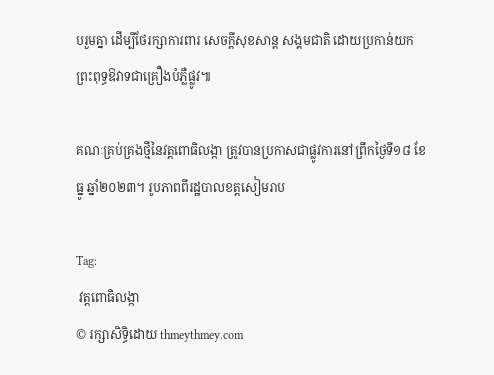បរួមគ្នា ដើម្បីថែរក្សាការពារ សេចក្ដីសុខសាន្ត សង្គមជាតិ ដោយប្រកាន់យកព្រះពុទ្ធឱវាទជាគ្រឿងបំភ្លឺផ្លូវ៕

គណៈគ្រប់គ្រងថ្មីនៃវត្តពោធិលង្កា ត្រូវបានប្រកាសជាផ្លូវការនៅព្រឹកថ្ងៃទី១៨ ខែធ្នូ ឆ្នាំ២០២៣។ រូបភាពពីរដ្ឋបាលខត្តសៀមរាប

Tag:
 វត្តពោធិលង្កា
© រក្សាសិទ្ធិដោយ thmeythmey.com